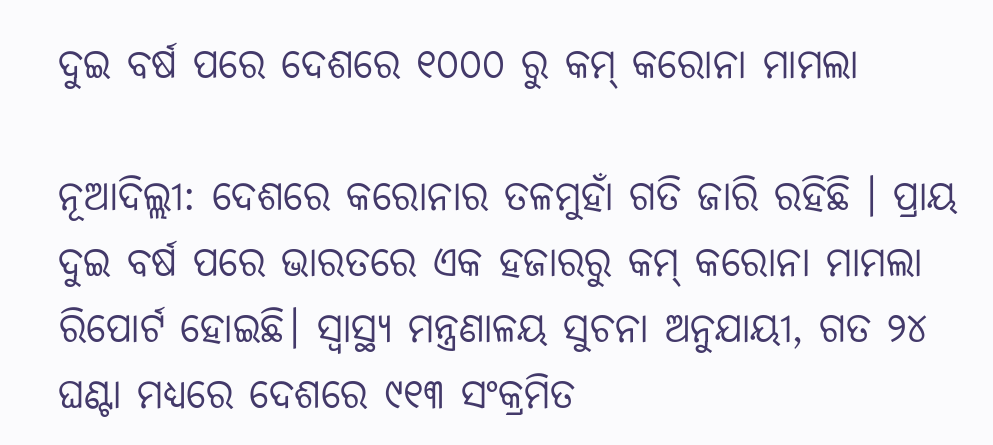ଦୁଇ ବର୍ଷ ପରେ ଦେଶରେ ୧୦୦୦ ରୁ କମ୍ କରୋନା ମାମଲା

ନୂଆଦିଲ୍ଲୀ: ଦେଶରେ କରୋନାର ତଳମୁହାଁ ଗତି ଜାରି ରହିଛି । ପ୍ରାୟ ଦୁଇ ବର୍ଷ ପରେ ଭାରତରେ ଏକ ହଜାରରୁ କମ୍ କରୋନା ମାମଲା ରିପୋର୍ଟ ହୋଇଛି। ସ୍ୱାସ୍ଥ୍ୟ ମନ୍ତ୍ରଣାଳୟ ସୁଚନା ଅନୁଯାୟୀ, ଗତ ୨୪ ଘଣ୍ଟା ମଧ୍ୟରେ ଦେଶରେ ୯୧୩ ସଂକ୍ରମିତ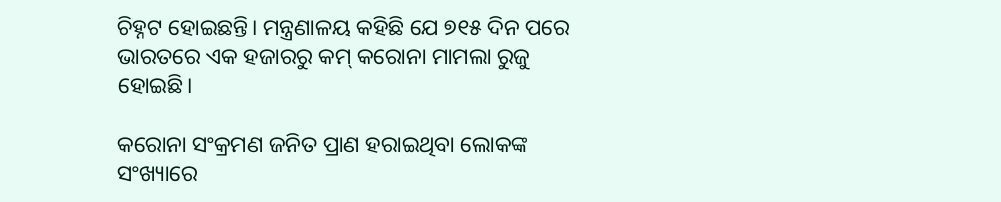ଚିହ୍ନଟ ହୋଇଛନ୍ତି। ମନ୍ତ୍ରଣାଳୟ କହିଛି ଯେ ୭୧୫ ଦିନ ପରେ ଭାରତରେ ଏକ ହଜାରରୁ କମ୍ କରୋନା ମାମଲା ରୁଜୁ ହୋଇଛି।

କରୋନା ସଂକ୍ରମଣ ଜନିତ ପ୍ରାଣ ହରାଇଥିବା ଲୋକଙ୍କ ସଂଖ୍ୟାରେ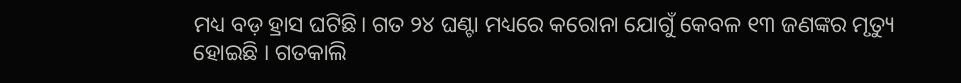ମଧ୍ୟ ବଡ଼ ହ୍ରାସ ଘଟିଛି। ଗତ ୨୪ ଘଣ୍ଟା ମଧ୍ୟରେ କରୋନା ଯୋଗୁଁ କେବଳ ୧୩ ଜଣଙ୍କର ମୃତ୍ୟୁ ହୋଇଛି । ଗତକାଲି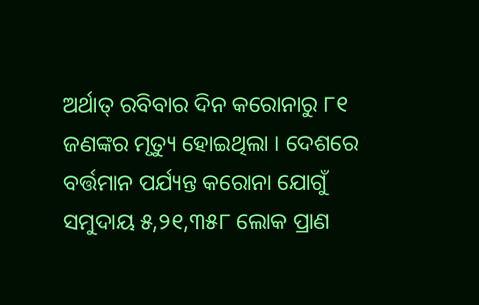ଅର୍ଥାତ୍ ରବିବାର ଦିନ କରୋନାରୁ ୮୧ ଜଣଙ୍କର ମୃତ୍ୟୁ ହୋଇଥିଲା । ଦେଶରେ ବର୍ତ୍ତମାନ ପର୍ଯ୍ୟନ୍ତ କରୋନା ଯୋଗୁଁ ସମୁଦାୟ ୫,୨୧,୩୫୮ ଲୋକ ପ୍ରାଣ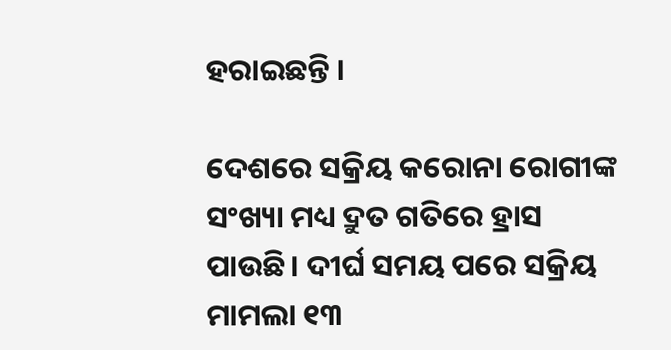ହରାଇଛନ୍ତି ।

ଦେଶରେ ସକ୍ରିୟ କରୋନା ରୋଗୀଙ୍କ ସଂଖ୍ୟା ମଧ୍ୟ ଦ୍ରୁତ ଗତିରେ ହ୍ରାସ ପାଉଛି। ଦୀର୍ଘ ସମୟ ପରେ ସକ୍ରିୟ ମାମଲା ୧୩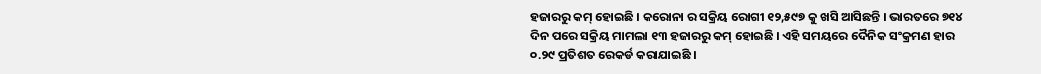ହଜାରରୁ କମ୍ ହୋଇଛି । କରୋନା ର ସକ୍ରିୟ ରୋଗୀ ୧୨,୫୯୭ କୁ ଖସି ଆସିଛନ୍ତି । ଭାରତରେ ୭୧୪ ଦିନ ପରେ ସକ୍ରିୟ ମାମଲା ୧୩ ହଜାରରୁ କମ୍ ହୋଇଛି । ଏହି ସମୟରେ ଦୈନିକ ସଂକ୍ରମଣ ହାର ୦.୨୯ ପ୍ରତିଶତ ରେକର୍ଡ କରାଯାଇଛି ।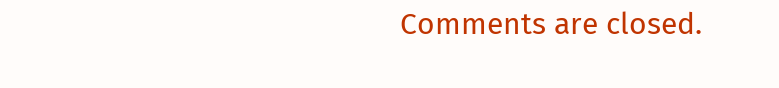Comments are closed.